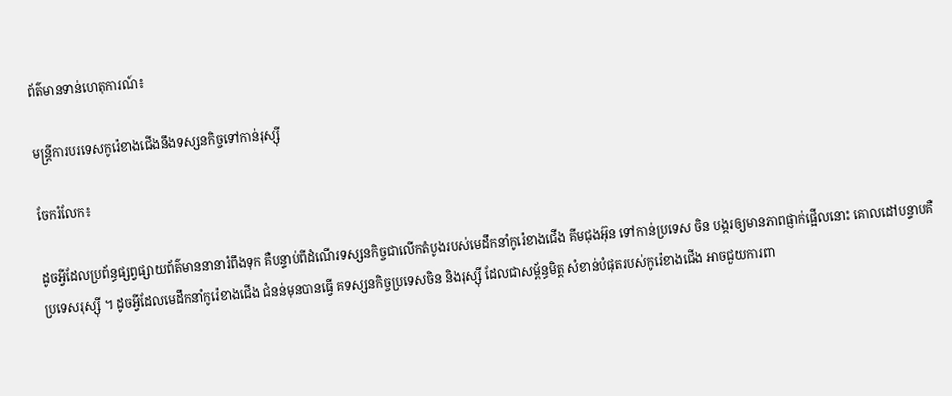ព័ត៌មានទាន់ហេតុការណ៍៖

មន្ត្រីការបរទេសកូរ៉េខាងជើងនឹងទស្សនកិច្ចទៅកាន់រុស្ស៊ី

ចែករំលែក៖

ដូចអ្វីដែលប្រព័ន្ធផ្សព្វផ្សាយព័ត៌មាននានារំពឹងទុក គឺបន្ទាប់ពីដំណើរទស្សនកិច្ចជាលើកតំបូងរបស់មេដឹកនាំកូរ៉េខាងជើង គីមជុងអ៊ុន ទៅកាន់ប្រទេស ចិន បង្ករឲ្យមានភាពផ្ញាក់ផ្អើលនោះ គោលដៅបន្ទាបគឺ ប្រទេសរុស្ស៊ី ។ ដូចអ្វីដែលមេដឹកនាំកូរ៉េខាងជើង ជំនន់មុនបានធ្វើ គទស្សនកិច្ចប្រទេសចិន និងរុស្ស៊ី ដែលជាសម្ព័ន្ធមិត្ត សំខាន់បំផុតរបស់កូរ៉េខាងជើង អាចជួយការពា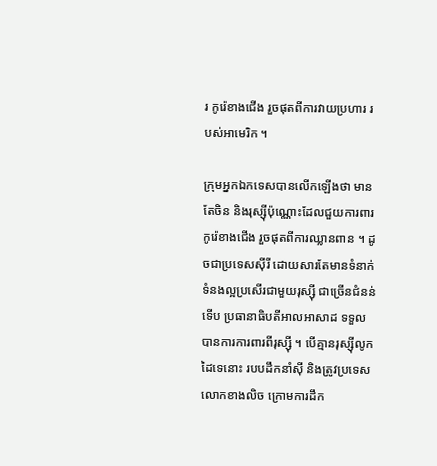រ កូរ៉េខាងជើង រួចផុតពីការវាយប្រហារ របស់អាមេរិក ។

ក្រុមអ្នកឯកទេសបានលើកឡើងថា មានតែចិន និងរុស្ស៊ីប៉ុណ្ណោះដែលជួយការពារ កូរ៉េខាងជើង រួចផុតពីការឈ្លានពាន ។ ដូចជាប្រទេសស៊ីរី ដោយសារតែមានទំនាក់ទំនងល្អប្រសើរជាមួយរុស្ស៊ី ជាច្រើនជំនន់ ទើប ប្រធានាធិបតីអាលអាសាដ ទទួលបានការការពារពីរុស្ស៊ី ។ បើគ្មានរុស្ស៊ីលូកដៃទេនោះ របបដឹកនាំស៊ី និងត្រូវប្រទេសលោកខាងលិច ក្រោមការដឹក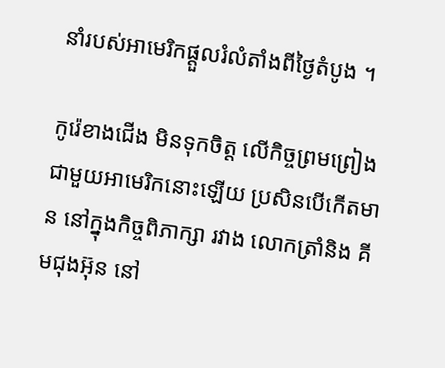នាំរបស់អាមេរិកផ្តួលរំលំតាំងពីថ្ងៃតំបូង ។

កូរ៉េខាងជើង មិនទុកចិត្ត លើកិច្ចព្រមព្រៀង ជាមួយអាមេរិកនោះឡើយ ប្រសិនបើកើតមាន នៅក្នុងកិច្ចពិភាក្សា រវាង លោកត្រាំនិង គីមជុងអ៊ុន នៅ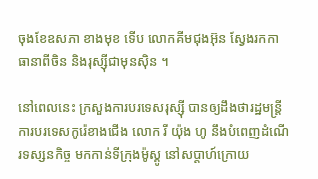ចុងខែឧសភា ខាងមុខ ទើប លោកគីមជុងអ៊ុន ស្វែងរកកាធានាពីចិន និងរុស្ស៊ីជាមុនស៊ិន ។

នៅពេលនេះ ក្រសួងការបរទេសរុស្ស៊ី បានឲ្យដឹងថារដ្ឋមន្ត្រីការបរទេសកូរ៉េខាងជើង លោក រី យ៉ុង ហូ នឹងបំពេញដំណើរទស្សនកិច្ច មកកាន់ទីក្រុងម៉ូស្គូ នៅសប្ដាហ៍ក្រោយ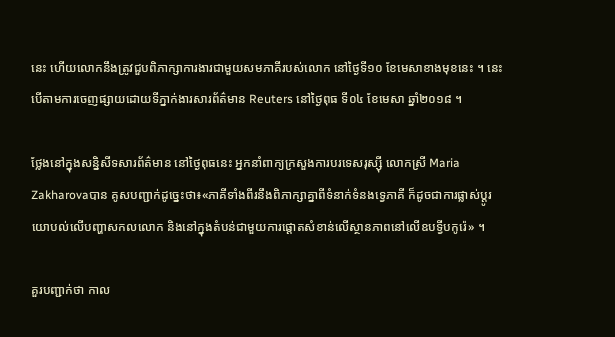នេះ ហើយលោកនឹងត្រូវជួបពិភាក្សាការងារជាមួយសមភាគីរបស់លោក នៅថ្ងៃទី១០ ខែមេសាខាងមុខនេះ ។ នេះបើតាមការចេញផ្សាយដោយទីភ្នាក់ងារសារព័ត៌មាន Reuters នៅថ្ងៃពុធ ទី០៤ ខែមេសា ឆ្នាំ២០១៨ ។

ថ្លែងនៅក្នុងសន្និសីទសារព័ត៌មាន នៅថ្ងៃពុធនេះ អ្នកនាំពាក្យក្រសួងការបរទេសរុស្ស៊ី លោកស្រី Maria Zakharovaបាន គូសបញ្ជាក់ដូច្នេះថា៖«ភាគីទាំងពីរនឹងពិភាក្សាគ្នាពីទំនាក់ទំនងទ្វេភាគី ក៏ដូចជាការផ្លាស់ប្ដូរយោបល់លើបញ្ហាសកលលោក និងនៅក្នុងតំបន់ជាមួយការផ្ដោតសំខាន់លើស្ថានភាពនៅលើឧបទ្វីបកូរ៉េ» ។

គួរបញ្ជាក់ថា កាល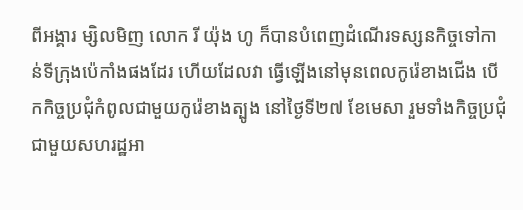ពីអង្គារ ម្សិលមិញ លោក រី យ៉ុង ហូ ក៏បានបំពេញដំណើរទស្សនកិច្ចទៅកាន់ទីក្រុងប៉េកាំងផងដែរ ហើយដែលវា ធ្វើឡើងនៅមុនពេលកូរ៉េខាងជើង បើកកិច្ចប្រជុំកំពូលជាមួយកូរ៉េខាងត្បូង នៅថ្ងៃទី២៧ ខែមេសា រួមទាំងកិច្ចប្រជុំជាមួយសហរដ្ឋអា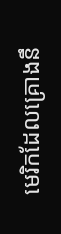មេរិកដែលគ្រោងនឹ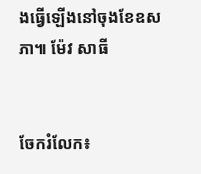ងធ្វើឡើងនៅចុងខែឧសភា៕ ម៉ែវ សាធី


ចែករំលែក៖